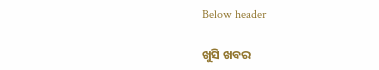Below header

ଖୁସି ଖବର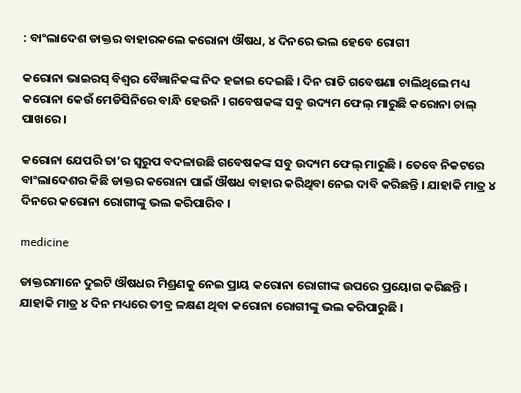: ବାଂଲାଦେଶ ଡାକ୍ତର ବାହାରକଲେ କରୋନା ଔଷଧ, ୪ ଦିନରେ ଭଲ ହେବେ ରୋଗୀ

କରୋନା ଭାଇରସ୍‌ ବିଶ୍ୱର ବୈଜ୍ଞାନିକଙ୍କ ନିଦ ହଜାଇ ଦେଇଛି । ଦିନ ରାତି ଗବେଷଣା ଚାଲିଥିଲେ ମଧ୍ୟ କରୋନା କେଉଁ ମେଡିସିନିରେ ବାନ୍ଧି ହେଉନି । ଗବେଷକଙ୍କ ସବୁ ଉଦ୍ୟମ ଫେଲ୍‌ ମାରୁଛି କରୋନା ଚାଲ୍‌ ପାଖରେ ।

କରୋନା ଯେପରି ତା’ର ସ୍ୱରୁପ ବଦଳାଉଛି ଗବେଷକଙ୍କ ସବୁ ଉଦ୍ୟମ ଫେଲ୍‌ ମାରୁଛି । ତେବେ ନିକଟରେ ବାଂଲାଦେଶର କିଛି ଡାକ୍ତର କରୋନା ପାଇଁ ଔଷଧ ବାହାର କରିଥିବା ନେଇ ଦାବି କରିଛନ୍ତି । ଯାହାକି ମାତ୍ର ୪ ଦିନରେ କରୋନା ରୋଗୀଙ୍କୁ ଭଲ କରିପାରିବ ।

medicine

ଡାକ୍ତରମାନେ ଦୁଇଟି ଔଷଧର ମିଶ୍ରଣକୁ ନେଇ ପ୍ରାୟ କରୋନା ରୋଗୀଙ୍କ ଉପରେ ପ୍ରୟୋଗ କରିଛନ୍ତି । ଯାହାକି ମାତ୍ର ୪ ଦିନ ମଧ୍ୟରେ ତୀବ୍ର ଳକ୍ଷଣ ଥିବା କରୋନା ରୋଗୀଙ୍କୁ ଭଲ କରିପାରୁଛି ।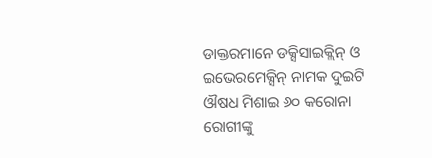ଡାକ୍ତରମାନେ ଡକ୍ସିସାଇକ୍ଲିନ୍‌ ଓ ଇଭେରମେକ୍ସିନ୍‌ ନାମକ ଦୁଇଟି ଔଷଧ ମିଶାଇ ୬୦ କରୋନା ରୋଗୀଙ୍କୁ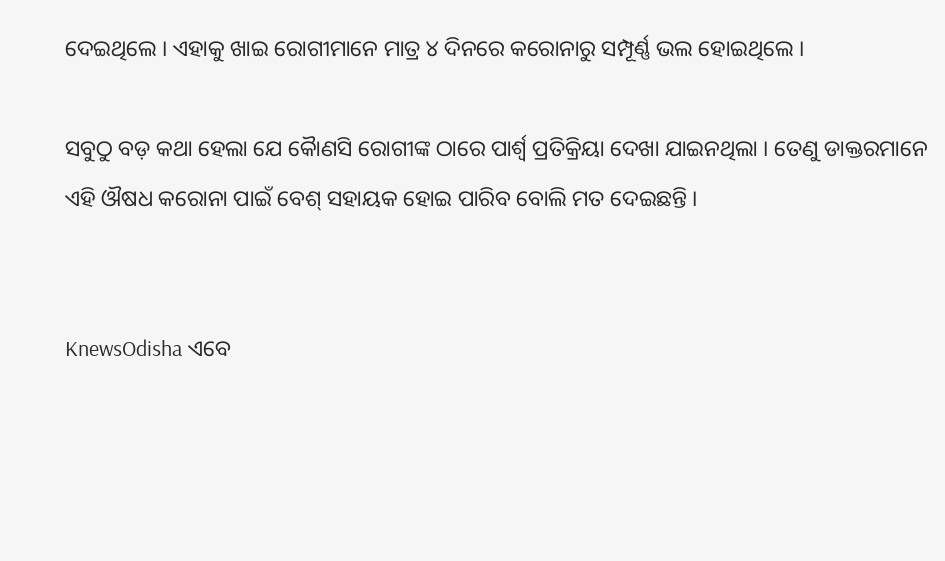ଦେଇଥିଲେ । ଏହାକୁ ଖାଇ ରୋଗୀମାନେ ମାତ୍ର ୪ ଦିନରେ କରୋନାରୁ ସମ୍ପୂର୍ଣ୍ଣ ଭଲ ହୋଇଥିଲେ ।

ସବୁଠୁ ବଡ଼ କଥା ହେଲା ଯେ କୈାଣସି ରୋଗୀଙ୍କ ଠାରେ ପାର୍ଶ୍ୱ ପ୍ରତିକ୍ରିୟା ଦେଖା ଯାଇନଥିଲା । ତେଣୁ ଡାକ୍ତରମାନେ ଏହି ଔଷଧ କରୋନା ପାଇଁ ବେଶ୍‌ ସହାୟକ ହୋଇ ପାରିବ ବୋଲି ମତ ଦେଇଛନ୍ତି ।


KnewsOdisha ଏବେ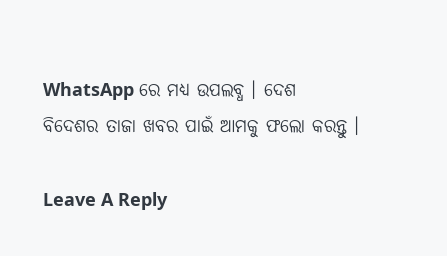WhatsApp ରେ ମଧ୍ୟ ଉପଲବ୍ଧ । ଦେଶ ବିଦେଶର ତାଜା ଖବର ପାଇଁ ଆମକୁ ଫଲୋ କରନ୍ତୁ ।

Leave A Reply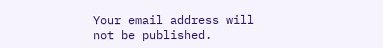Your email address will not be published.